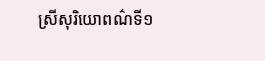ស្រីសុរិយោពណ៌ទី១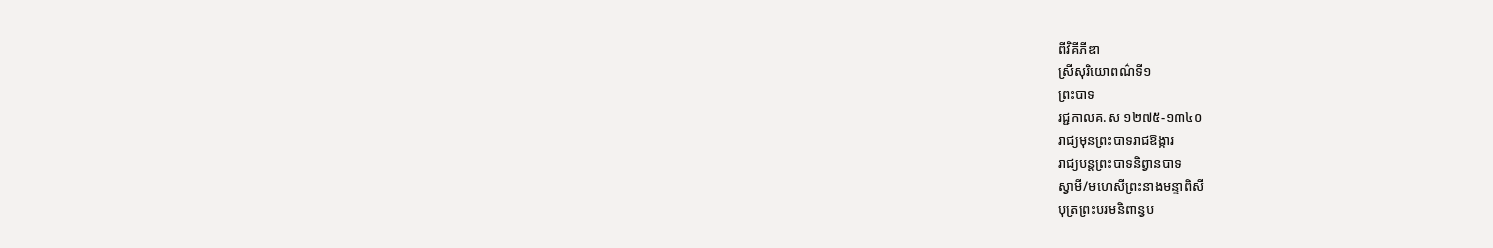ពីវិគីភីឌា
ស្រីសុរិយោពណ៌ទី១
ព្រះបាទ
រជ្ជកាលគ.ស ១២៧៥-១៣៤០
រាជ្យមុនព្រះបាទរាជឱង្ការ
រាជ្យបន្តព្រះបាទនិព្វានបាទ
ស្វាមី/មហេសីព្រះនាងមន្ទាពិសី
បុត្រព្រះបរមនិពាន្វប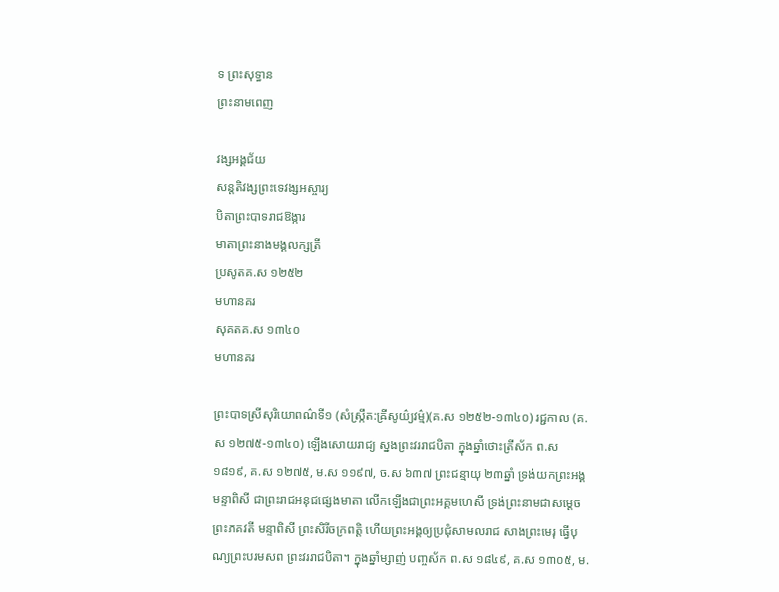ទ ព្រះសុទ្ធាន
ព្រះនាមពេញ

វង្សអង្គជ័យ
សន្តតិវង្សព្រះទេវង្សអស្ចារ្យ
បិតាព្រះបាទរាជឱង្ការ
មាតាព្រះនាងមង្គលក្សត្រី
ប្រសូតគ.ស ១២៥២
មហានគរ
សុគតគ.ស ១៣៤០
មហានគរ

ព្រះបាទស្រីសុរិយោពណ៌ទី១ (សំស្ក្រឹត:ឝ្រីសូយ៌្យវម៌្ម)(គ.ស ១២៥២-១៣៤០) រជ្ជកាល (គ.ស ១២៧៥-១៣៤០) ឡើងសោយរាជ្យ ស្នងព្រះវររាជបិតា ក្នុងឆ្នាំថោះត្រីស័ក ព.ស ១៨១៩, គ.ស ១២៧៥, ម.ស ១១៩៧, ច.ស ៦៣៧ ព្រះជន្មាយុ ២៣ឆ្នាំ ទ្រង់យកព្រះអង្គមន្ទាពិសី ជាព្រះរាជអនុជផ្សេងមាតា លើកឡើងជាព្រះអគ្គមហេសី ទ្រង់ព្រះនាមជាសម្ដេចព្រះភគវតី មន្ទាពិសី ព្រះសិរីចក្រពត្តិ ហើយព្រះអង្គឲ្យប្រជុំសាមលរាជ សាងព្រះមេរុ ធ្វើបុណ្យព្រះបរមសព ព្រះវររាជបិតា។ ក្នុងឆ្នាំម្សាញ់ បញ្ចស័ក ព.ស ១៨៤៩, គ.ស ១៣០៥, ម.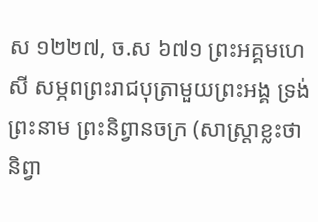ស ១២២៧, ច.ស ៦៧១ ព្រះអគ្គមហេសី សម្ភពព្រះរាជបុត្រាមួយព្រះអង្គ ទ្រង់ព្រះនាម ព្រះនិព្វានចក្រ (សាស្ត្រាខ្លះថា និព្វា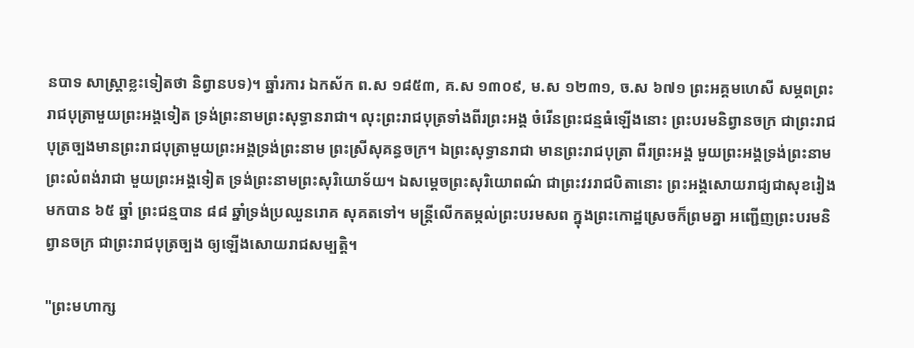នបាទ សាស្ត្រាខ្លះទៀតថា និព្វានបទ)។ ឆ្នាំរការ ឯកស័ក ព.ស ១៨៥៣, គ.ស ១៣០៩, ម.ស ១២៣១, ច.ស ៦៧១ ព្រះអគ្គមហេសី សម្ភពព្រះរាជបុត្រាមួយព្រះអង្គទៀត ទ្រង់ព្រះនាមព្រះសុទ្ធានរាជា។ លុះព្រះរាជបុត្រទាំងពីរព្រះអង្គ ចំរើនព្រះជន្មធំឡើងនោះ ព្រះបរមនិព្វានចក្រ ជាព្រះរាជបុត្រច្បងមានព្រះរាជបុត្រាមួយព្រះអង្គទ្រង់ព្រះនាម ព្រះស្រីសុគន្ធចក្រ។ ឯព្រះសុទ្ធានរាជា មានព្រះរាជបុត្រា ពីរព្រះអង្គ មួយព្រះអង្គទ្រង់ព្រះនាម ព្រះលំពង់រាជា មួយព្រះអង្គទៀត ទ្រង់ព្រះនាមព្រះសុរិយោទ័យ។ ឯសម្ដេចព្រះសុរិយោពណ៌ ជាព្រះវររាជបិតានោះ ព្រះអង្គសោយរាជ្យជាសុខរៀងមកបាន ៦៥ ឆ្នាំ ព្រះជន្មបាន ៨៨ ឆ្នាំទ្រង់ប្រឈួនរោគ សុគតទៅ។ មន្ត្រីលើកតម្កល់ព្រះបរមសព ក្នុងព្រះកោដ្ឋស្រេចក៏ព្រមគ្នា អញ្ជើញព្រះបរមនិព្វានចក្រ ជាព្រះរាជបុត្រច្បង ឲ្យឡើងសោយរាជសម្បត្តិ។

"ព្រះមហាក្ស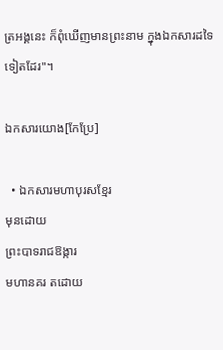ត្រអង្គនេះ ក៏ពុំឃើញមានព្រះនាម ក្នុងឯកសារដទៃទៀតដែរ"។

ឯកសារយោង[កែប្រែ]

  • ឯកសារមហាបុរសខ្មែរ
មុនដោយ
ព្រះបាទរាជឱង្ការ
មហានគរ តដោយ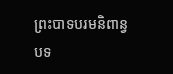ព្រះបាទបរមនិពាន្វបទ